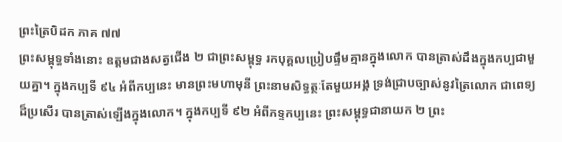ព្រះត្រៃបិដក ភាគ ៧៧
ព្រះសម្ពុទ្ធទាំងនោះ ឧត្តមជាងសត្វជើង ២ ជាព្រះសម្ពុទ្ធ រកបុគ្គលប្រៀបផ្ទឹមគ្មានក្នុងលោក បានត្រាស់ដឹងក្នុងកប្បជាមួយគ្នា។ ក្នុងកប្បទី ៩៤ អំពីកប្បនេះ មានព្រះមហាមុនី ព្រះនាមសិទ្ធត្ថៈតែមួយអង្គ ទ្រង់ជ្រាបច្បាស់នូវត្រៃលោក ជាពេទ្យដ៏ប្រសើរ បានត្រាស់ឡើងក្នុងលោក។ ក្នុងកប្បទី ៩២ អំពីភទ្ទកប្បនេះ ព្រះសម្ពុទ្ធជានាយក ២ ព្រះ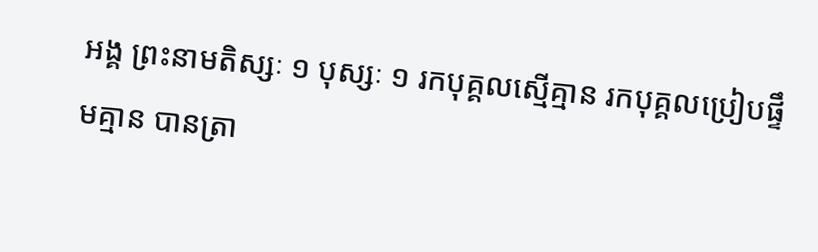អង្គ ព្រះនាមតិស្សៈ ១ បុស្សៈ ១ រកបុគ្គលស្មើគ្មាន រកបុគ្គលប្រៀបផ្ទឹមគ្មាន បានត្រា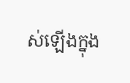ស់ឡើងក្នុង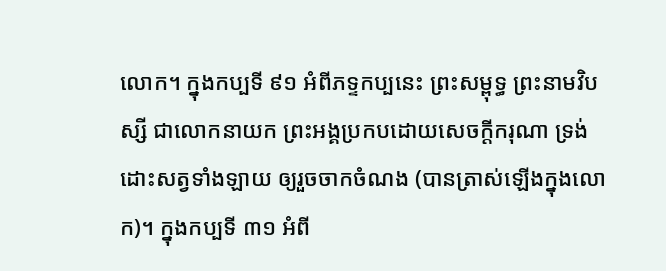លោក។ ក្នុងកប្បទី ៩១ អំពីភទ្ទកប្បនេះ ព្រះសម្ពុទ្ធ ព្រះនាមវិបស្សី ជាលោកនាយក ព្រះអង្គប្រកបដោយសេចក្តីករុណា ទ្រង់ដោះសត្វទាំងឡាយ ឲ្យរួចចាកចំណង (បានត្រាស់ឡើងក្នុងលោក)។ ក្នុងកប្បទី ៣១ អំពី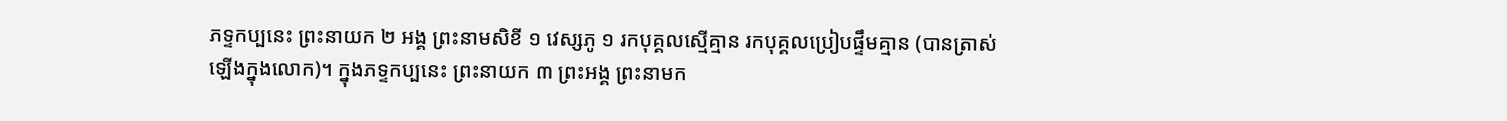ភទ្ទកប្បនេះ ព្រះនាយក ២ អង្គ ព្រះនាមសិខី ១ វេស្សភូ ១ រកបុគ្គលស្មើគ្មាន រកបុគ្គលប្រៀបផ្ទឹមគ្មាន (បានត្រាស់ឡើងក្នុងលោក)។ ក្នុងភទ្ទកប្បនេះ ព្រះនាយក ៣ ព្រះអង្គ ព្រះនាមក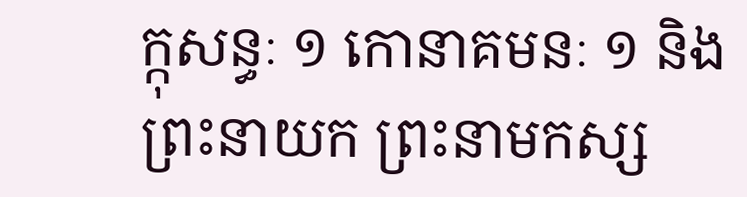ក្កុសន្ធៈ ១ កោនាគមនៈ ១ និងព្រះនាយក ព្រះនាមកស្ស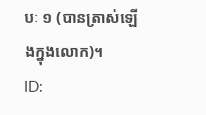បៈ ១ (បានត្រាស់ឡើងក្នុងលោក)។
ID: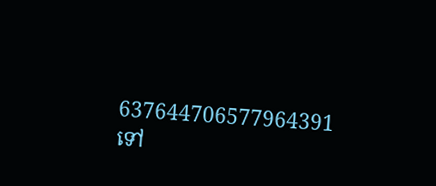637644706577964391
ទៅ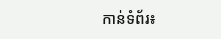កាន់ទំព័រ៖